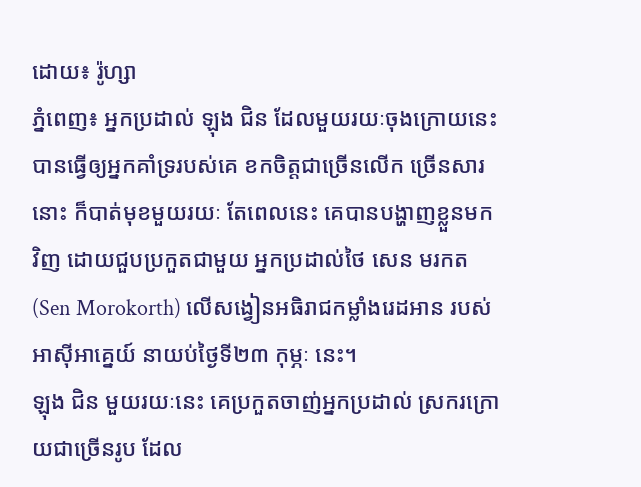ដោយ៖ រ៉ូហ្សា
ភ្នំពេញ៖ អ្នកប្រដាល់ ឡុង ជិន ដែលមួយរយៈចុងក្រោយនេះ បានធ្វើឲ្យអ្នកគាំទ្ររបស់គេ ខកចិត្តជាច្រើនលើក ច្រើនសារនោះ ក៏បាត់មុខមួយរយៈ តែពេលនេះ គេបានបង្ហាញខ្លួនមកវិញ ដោយជួបប្រកួតជាមួយ អ្នកប្រដាល់ថៃ សេន មរកត (Sen Morokorth) លើសង្វៀនអធិរាជកម្លាំងរេដអាន របស់អាស៊ីអាគ្នេយ៍ នាយប់ថ្ងៃទី២៣ កុម្ភៈ នេះ។
ឡុង ជិន មួយរយៈនេះ គេប្រកួតចាញ់អ្នកប្រដាល់ ស្រករក្រោយជាច្រើនរូប ដែល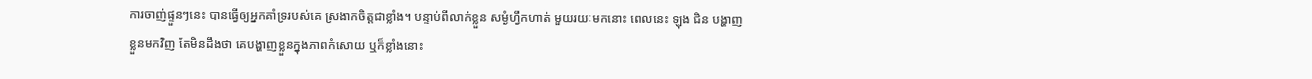ការចាញ់ផ្ទួនៗនេះ បានធ្វើឲ្យអ្នកគាំទ្ររបស់គេ ស្រងាកចិត្តជាខ្លាំង។ បន្ទាប់ពីលាក់ខ្លួន សម្ងំហ្វឹកហាត់ មួយរយៈមកនោះ ពេលនេះ ឡុង ជិន បង្ហាញខ្លួនមកវិញ តែមិនដឹងថា គេបង្ហាញខ្លួនក្នុងភាពកំសោយ ឬក៏ខ្លាំងនោះ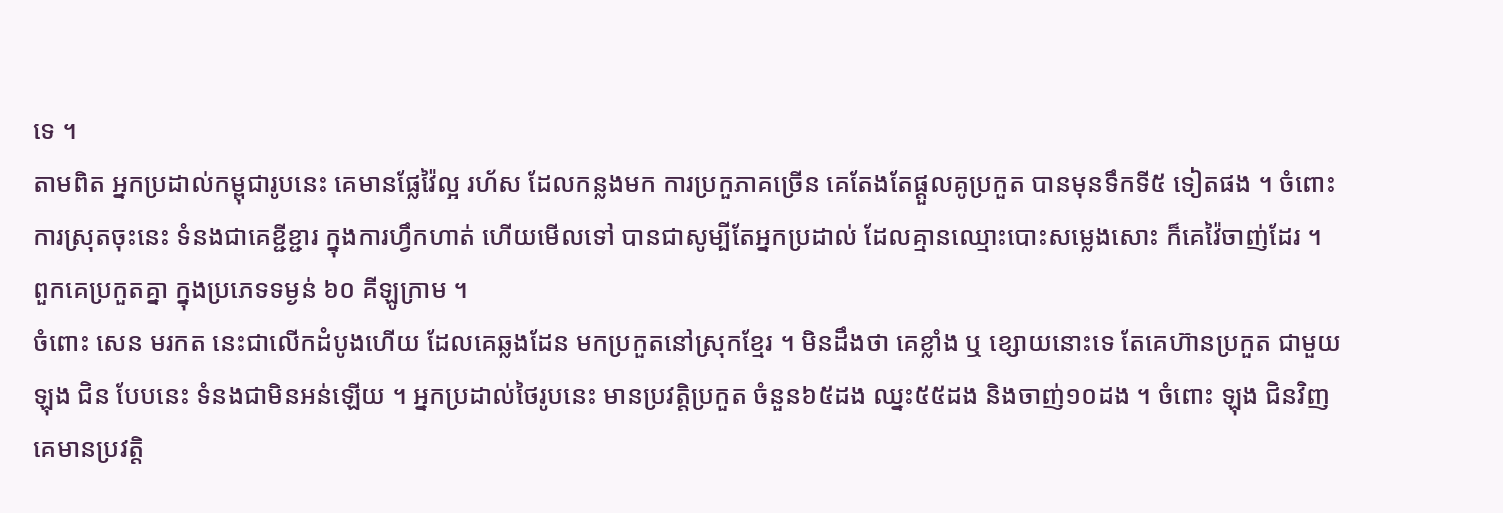ទេ ។
តាមពិត អ្នកប្រដាល់កម្ពុជារូបនេះ គេមានផ្លែវ៉ៃល្អ រហ័ស ដែលកន្លងមក ការប្រកួភាគច្រើន គេតែងតែផ្ដួលគូប្រកួត បានមុនទឹកទី៥ ទៀតផង ។ ចំពោះការស្រុតចុះនេះ ទំនងជាគេខ្ជីខ្ជារ ក្នុងការហ្វឹកហាត់ ហើយមើលទៅ បានជាសូម្បីតែអ្នកប្រដាល់ ដែលគ្មានឈ្មោះបោះសម្លេងសោះ ក៏គេវ៉ៃចាញ់ដែរ ។ ពួកគេប្រកួតគ្នា ក្នុងប្រភេទទម្ងន់ ៦០ គីឡូក្រាម ។
ចំពោះ សេន មរកត នេះជាលើកដំបូងហើយ ដែលគេឆ្លងដែន មកប្រកួតនៅស្រុកខ្មែរ ។ មិនដឹងថា គេខ្លាំង ឬ ខ្សោយនោះទេ តែគេហ៊ានប្រកួត ជាមួយឡុង ជិន បែបនេះ ទំនងជាមិនអន់ឡើយ ។ អ្នកប្រដាល់ថៃរូបនេះ មានប្រវត្តិប្រកួត ចំនួន៦៥ដង ឈ្នះ៥៥ដង និងចាញ់១០ដង ។ ចំពោះ ឡុង ជិនវិញ គេមានប្រវត្តិ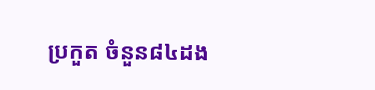ប្រកួត ចំនួន៨៤ដង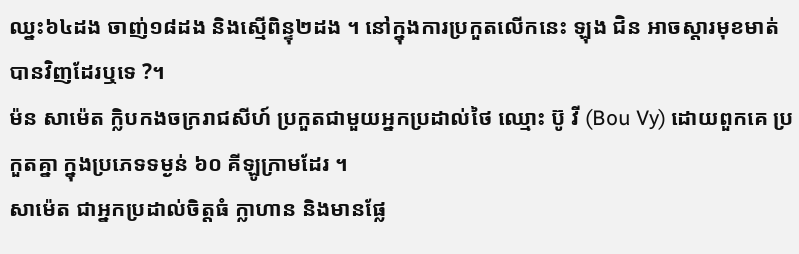ឈ្នះ៦៤ដង ចាញ់១៨ដង និងស្មើពិន្ទុ២ដង ។ នៅក្នុងការប្រកួតលើកនេះ ឡុង ជិន អាចស្ដារមុខមាត់បានវិញដែរឬទេ ?។
ម៉ន សាម៉េត ក្លិបកងចក្ររាជសីហ៍ ប្រកួតជាមួយអ្នកប្រដាល់ថៃ ឈ្មោះ ប៊ូ វី (Bou Vy) ដោយពួកគេ ប្រកួតគ្នា ក្នុងប្រភេទទម្ងន់ ៦០ គីឡូក្រាមដែរ ។
សាម៉េត ជាអ្នកប្រដាល់ចិត្តធំ ក្លាហាន និងមានផ្លែ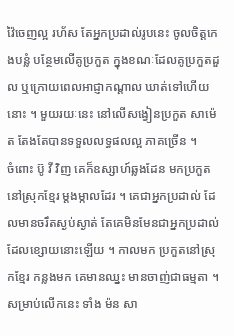វ៉ៃចេញល្អ រហ័ស តែអ្នកប្រដាល់រូបនេះ ចូលចិត្តកេងបន្លំ បន្ថែមលើគូប្រកួត ក្នុងខណៈដែលគូប្រកួតដួល ឬក្រោយពេលអាជ្ញាកណ្ដាល ឃាត់ទៅហើយនោះ ។ មួយរយៈនេះ នៅលើសង្វៀនប្រកួត សាម៉េត តែងតែបានទទួលលទ្ធផលល្អ ភាគច្រើន ។
ចំពោះ ប៊ូ វី វិញ គេក៏ឧស្សាហ៍ឆ្លងដែន មកប្រកួតនៅស្រុកខ្មែរ ម្ដងម្កាលដែរ ។ គេជាអ្នកប្រដាល់ ដែលមានចរឹតស្ងប់ស្ងាត់ តែគេមិនមែនជាអ្នកប្រដាល់ ដែលខ្សោយនោះឡើយ ។ កាលមក ប្រកួតនៅស្រុកខ្មែរ កន្លងមក គេមានឈ្នះ មានចាញ់ជាធម្មតា ។ សម្រាប់លើកនេះ ទាំង ម៉ន សា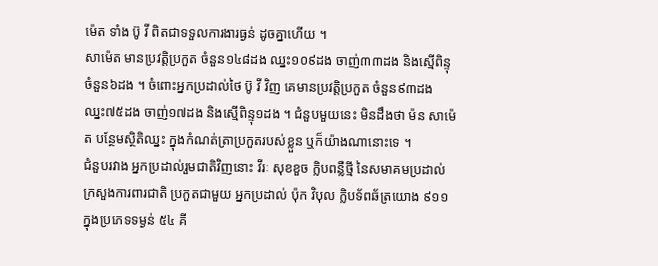ម៉េត ទាំង ប៊ូ វី ពិតជាទទួលការងារធ្ងន់ ដូចគ្នាហើយ ។
សាម៉េត មានប្រវត្តិប្រកួត ចំនួន១៤៨ដង ឈ្នះ១០៩ដង ចាញ់៣៣ដង និងស្មើពិន្ទុចំនួន៦ដង ។ ចំពោះអ្នកប្រដាល់ថៃ ប៊ូ វី វិញ គេមានប្រវត្តិប្រកួត ចំនួន៩៣ដង ឈ្នះ៧៥ដង ចាញ់១៧ដង និងស្មើពិន្ទុ១ដង ។ ជំនួបមួយនេះ មិនដឹងថា ម៉ន សាម៉េត បន្ថែមស្ថិតិឈ្នះ ក្នុងកំណត់ត្រាប្រកួតរបស់ខ្លួន ឬក៏យ៉ាងណានោះទេ ។
ជំនួបរវាង អ្នកប្រដាល់រួមជាតិវិញនោះ វីរៈ សុខខួច ក្លិបពន្លឺថ្មី នៃសមាគមប្រដាល់ ក្រសួងការពារជាតិ ប្រកួតជាមួយ អ្នកប្រដាល់ ប៉ុក វិបុល ក្លិបទ័ពឆ័ត្រយោង ៩១១ ក្នុងប្រភេទទម្ងន់ ៥៤ គី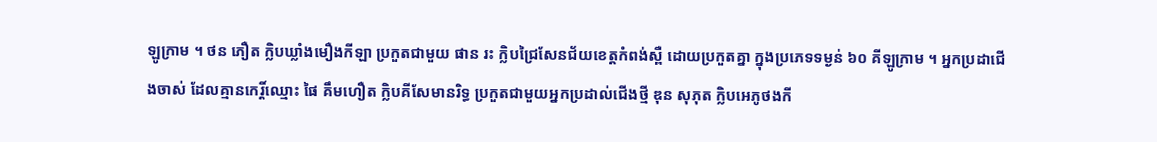ឡូក្រាម ។ ថន ភឿត ក្លិបឃ្លាំងមឿងកីឡា ប្រកួតជាមួយ ផាន រះ ក្លិបជ្រៃសែនជ័យខេត្តកំពង់ស្ពឺ ដោយប្រកួតគ្នា ក្នុងប្រភេទទម្ងន់ ៦០ គីឡូក្រាម ។ អ្នកប្រដាជើងចាស់ ដែលគ្មានកេរ្តិ៍ឈ្មោះ ផៃ គឹមហឿត ក្លិបគីសែមានរិទ្ធ ប្រកួតជាមួយអ្នកប្រដាល់ជើងថ្មី ឌុន សុភុត ក្លិបអេភូថងកី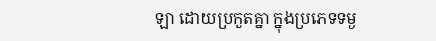ឡា ដោយប្រកួតគ្នា ក្នុងប្រភេទទម្ង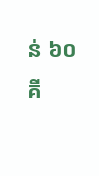ន់ ៦០ គី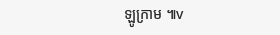ឡូក្រាម ៕v